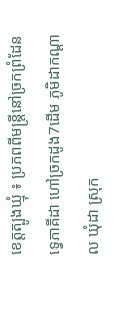ខេត្តត្បូងឃ្មុំ ៖ ប្រភពពីមន្ត្រីនៅច្រកព្រំដែនទ្វេភាគីដា ហៅច្រកដូង7ដើម ភូមិដាកណ្តាល ឃុំដា ស្រុក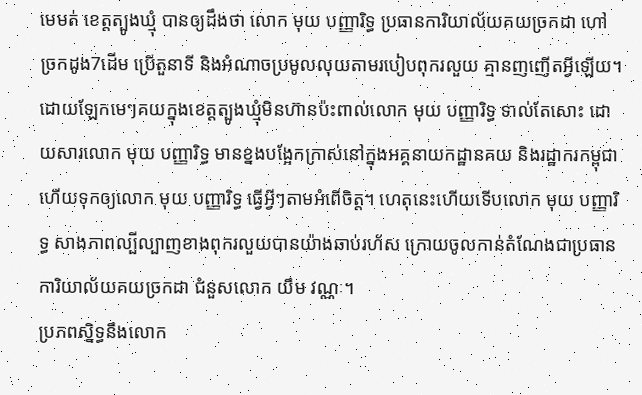មេមត់ ខេត្តត្បូងឃ្មុំ បានឲ្យដឹងថា លោក មុយ បញ្ញារិទ្ធ ប្រធានការិយាល័យគយច្រកដា ហៅច្រកដូង7ដើម ប្រើតួនាទី និងអំណាចប្រមូលលុយតាមរបៀបពុករលួយ គ្មានញញើតអ្វីឡើយ។
ដោយឡែកមេៗគយក្នុងខេត្តត្បូងឃ្មុំមិនហ៊ានប៉ះពាល់លោក មុយ បញ្ញារិទ្ធ ទាល់តែសោះ ដោយសារលោក មុយ បញ្ញារិទ្ធ មានខ្នងបង្អែកក្រាស់នៅក្នុងអគ្គនាយកដ្ឋានគយ និងរដ្ឋាករកម្ពុជា ហើយទុកឲ្យលោក មុយ បញ្ញារិទ្ធ ធ្វើអ្វីៗតាមអំពើចិត្ត។ ហេតុនេះហើយទើបលោក មុយ បញ្ញារិទ្ធ សាងភាពល្បីល្បាញខាងពុករលួយបានយ៉ាងឆាប់រហ័ស ក្រោយចូលកាន់តំណែងជាប្រធានការិយាល័យគយច្រកដា ជំនួសលោក យឹម វណ្ណៈ។
ប្រភពស្និទ្ធនឹងលោក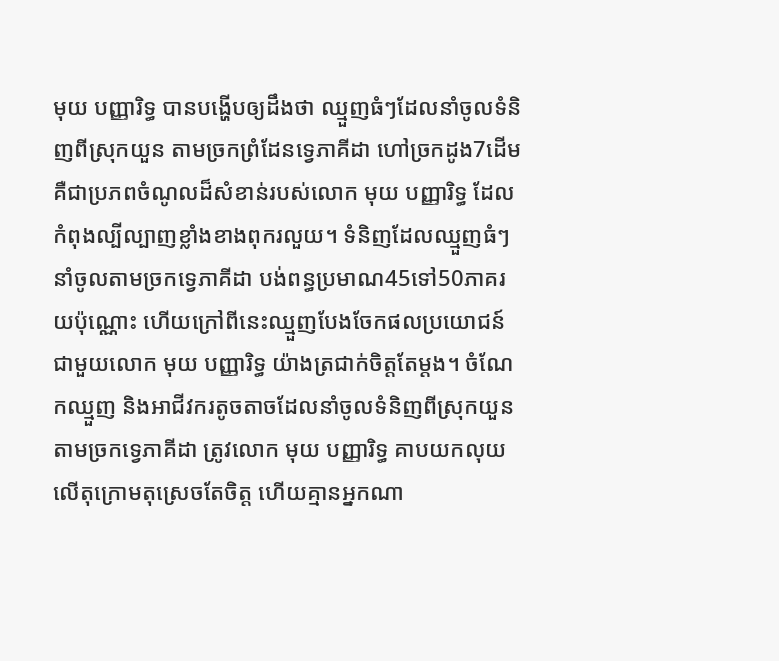មុយ បញ្ញារិទ្ធ បានបង្ហើបឲ្យដឹងថា ឈ្មួញធំៗដែលនាំចូលទំនិញពីស្រុកយួន តាមច្រកព្រំដែនទ្វេភាគីដា ហៅច្រកដូង7ដើម គឺជាប្រភពចំណូលដ៏សំខាន់របស់លោក មុយ បញ្ញារិទ្ធ ដែលកំពុងល្បីល្បាញខ្លាំងខាងពុករលួយ។ ទំនិញដែលឈ្មួញធំៗនាំចូលតាមច្រកទ្វេភាគីដា បង់ពន្ធប្រមាណ45ទៅ50ភាគរយប៉ុណ្ណោះ ហើយក្រៅពីនេះឈ្មួញបែងចែកផលប្រយោជន៍ជាមួយលោក មុយ បញ្ញារិទ្ធ យ៉ាងត្រជាក់ចិត្តតែម្ដង។ ចំណែកឈ្មួញ និងអាជីវករតូចតាចដែលនាំចូលទំនិញពីស្រុកយួន តាមច្រកទ្វេភាគីដា ត្រូវលោក មុយ បញ្ញារិទ្ធ គាបយកលុយលើតុក្រោមតុស្រេចតែចិត្ត ហើយគ្មានអ្នកណា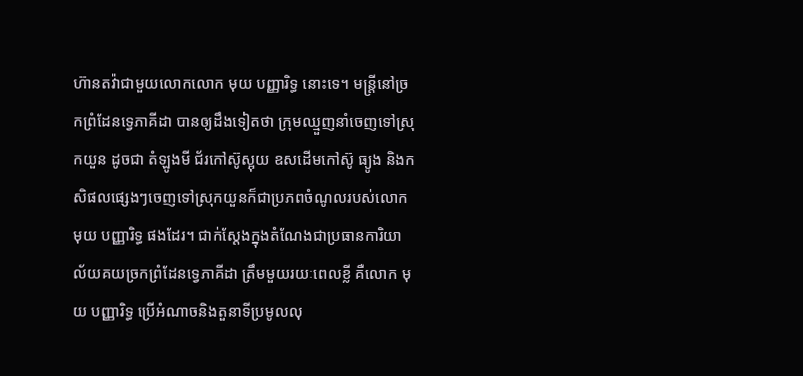ហ៊ានតវ៉ាជាមួយលោកលោក មុយ បញ្ញារិទ្ធ នោះទេ។ មន្ត្រីនៅច្រកព្រំដែនទ្វេភាគីដា បានឲ្យដឹងទៀតថា ក្រុមឈ្មួញនាំចេញទៅស្រុកយួន ដូចជា តំឡូងមី ជ័រកៅស៊ូស្អុយ ឧសដើមកៅស៊ូ ធ្យូង និងកសិផលផ្សេងៗចេញទៅស្រុកយួនក៏ជាប្រភពចំណូលរបស់លោក មុយ បញ្ញារិទ្ធ ផងដែរ។ ជាក់ស្ដែងក្នុងតំណែងជាប្រធានការិយាល័យគយច្រកព្រំដែនទ្វេភាគីដា ត្រឹមមួយរយៈពេលខ្លី គឺលោក មុយ បញ្ញារិទ្ធ ប្រើអំណាចនិងតួនាទីប្រមូលលុ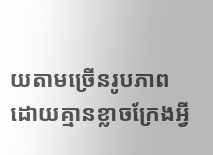យតាមច្រើនរូបភាពដោយគ្មានខ្លាចក្រែងអ្វី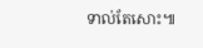ទាល់តែសោះ៕